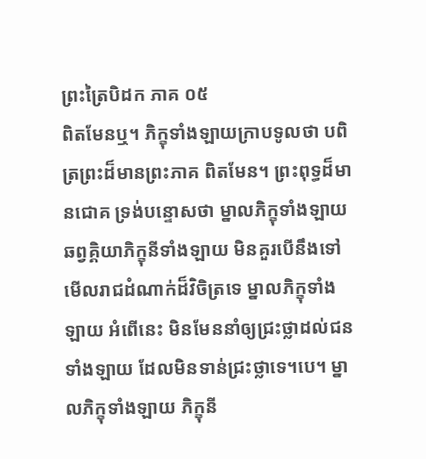ព្រះត្រៃបិដក ភាគ ០៥
ពិតមែនឬ។ ភិក្ខុទាំងឡាយក្រាបទូលថា បពិត្រព្រះដ៏មានព្រះភាគ ពិតមែន។ ព្រះពុទ្ធដ៏មានជោគ ទ្រង់បន្ទោសថា ម្នាលភិក្ខុទាំងឡាយ ឆព្វគ្គិយាភិក្ខុនីទាំងឡាយ មិនគួរបើនឹងទៅមើលរាជដំណាក់ដ៏វិចិត្រទេ ម្នាលភិក្ខុទាំងឡាយ អំពើនេះ មិនមែននាំឲ្យជ្រះថ្លាដល់ជនទាំងឡាយ ដែលមិនទាន់ជ្រះថ្លាទេ។បេ។ ម្នាលភិក្ខុទាំងឡាយ ភិក្ខុនី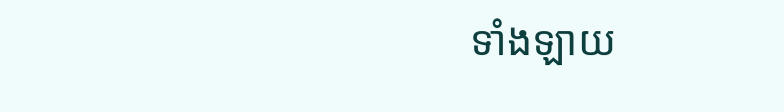ទាំងឡាយ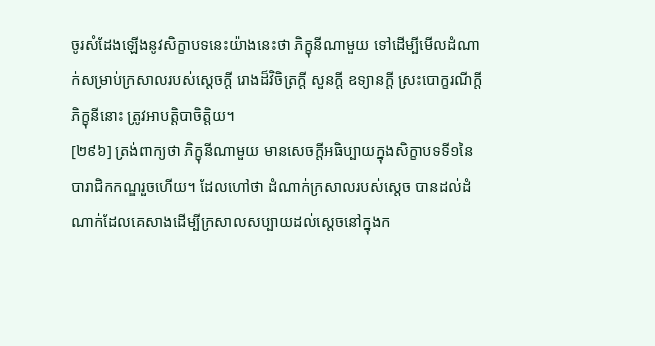ចូរសំដែងឡើងនូវសិក្ខាបទនេះយ៉ាងនេះថា ភិក្ខុនីណាមួយ ទៅដើម្បីមើលដំណាក់សម្រាប់ក្រសាលរបស់ស្តេចក្តី រោងដ៏វិចិត្រក្តី សួនក្តី ឧទ្យានក្តី ស្រះបោក្ខរណីក្តី ភិក្ខុនីនោះ ត្រូវអាបត្តិបាចិត្តិយ។
[២៩៦] ត្រង់ពាក្យថា ភិក្ខុនីណាមួយ មានសេចក្តីអធិប្បាយក្នុងសិក្ខាបទទី១នៃបារាជិកកណ្ឌរួចហើយ។ ដែលហៅថា ដំណាក់ក្រសាលរបស់ស្តេច បានដល់ដំណាក់ដែលគេសាងដើម្បីក្រសាលសប្បាយដល់ស្តេចនៅក្នុងក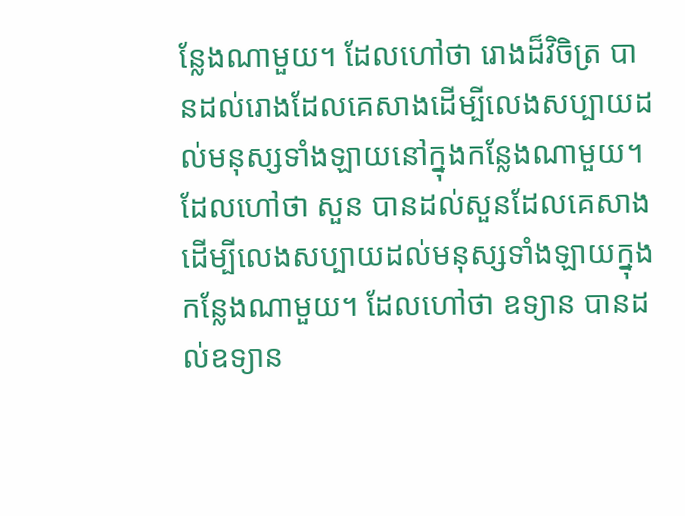ន្លែងណាមួយ។ ដែលហៅថា រោងដ៏វិចិត្រ បានដល់រោងដែលគេសាងដើម្បីលេងសប្បាយដល់មនុស្សទាំងឡាយនៅក្នុងកន្លែងណាមួយ។ ដែលហៅថា សួន បានដល់សួនដែលគេសាងដើម្បីលេងសប្បាយដល់មនុស្សទាំងឡាយក្នុងកន្លែងណាមួយ។ ដែលហៅថា ឧទ្យាន បានដល់ឧទ្យាន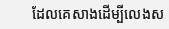ដែលគេសាងដើម្បីលេងស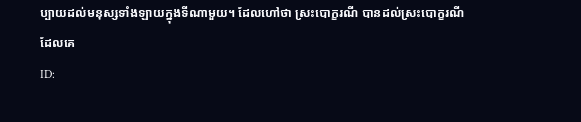ប្បាយដល់មនុស្សទាំងឡាយក្នុងទីណាមួយ។ ដែលហៅថា ស្រះបោក្ខរណី បានដល់ស្រះបោក្ខរណីដែលគេ
ID: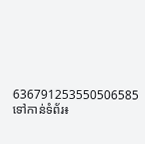636791253550506585
ទៅកាន់ទំព័រ៖